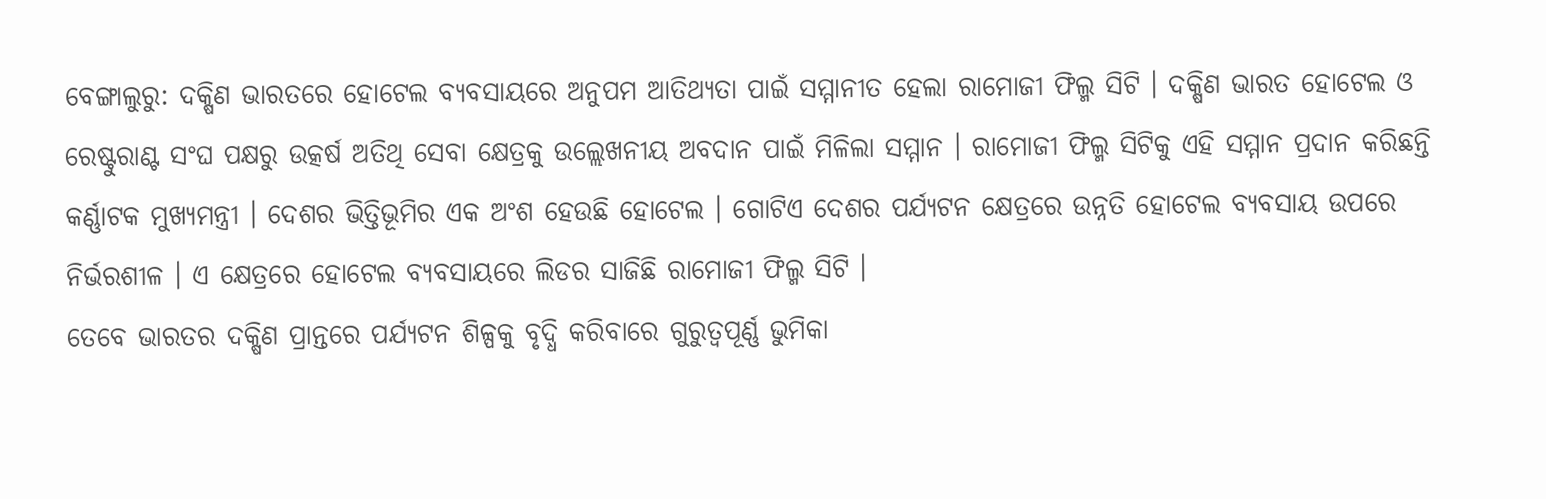ବେଙ୍ଗାଲୁରୁ: ଦକ୍ଷିଣ ଭାରତରେ ହୋଟେଲ ବ୍ୟବସାୟରେ ଅନୁପମ ଆତିଥ୍ୟତା ପାଇଁ ସମ୍ମାନୀତ ହେଲା ରାମୋଜୀ ଫିଲ୍ମ ସିଟି । ଦକ୍ଷିଣ ଭାରତ ହୋଟେଲ ଓ ରେଷ୍ଟୁରାଣ୍ଟ ସଂଘ ପକ୍ଷରୁ ଉତ୍କର୍ଷ ଅତିଥି ସେବା କ୍ଷେତ୍ରକୁ ଉଲ୍ଲେଖନୀୟ ଅବଦାନ ପାଇଁ ମିଳିଲା ସମ୍ମାନ । ରାମୋଜୀ ଫିଲ୍ମ ସିଟିକୁ ଏହି ସମ୍ମାନ ପ୍ରଦାନ କରିଛନ୍ତି କର୍ଣ୍ଣାଟକ ମୁଖ୍ୟମନ୍ତ୍ରୀ । ଦେଶର ଭିତ୍ତିଭୂମିର ଏକ ଅଂଶ ହେଉଛି ହୋଟେଲ । ଗୋଟିଏ ଦେଶର ପର୍ଯ୍ୟଟନ କ୍ଷେତ୍ରରେ ଉନ୍ନତି ହୋଟେଲ ବ୍ୟବସାୟ ଉପରେ ନିର୍ଭରଶୀଳ । ଏ କ୍ଷେତ୍ରରେ ହୋଟେଲ ବ୍ୟବସାୟରେ ଲିଡର ସାଜିଛି ରାମୋଜୀ ଫିଲ୍ମ ସିଟି ।
ତେବେ ଭାରତର ଦକ୍ଷିଣ ପ୍ରାନ୍ତରେ ପର୍ଯ୍ୟଟନ ଶିଳ୍ପକୁ ବୃଦ୍ଧି କରିବାରେ ଗୁରୁତ୍ବପୂର୍ଣ୍ଣ ଭୁମିକା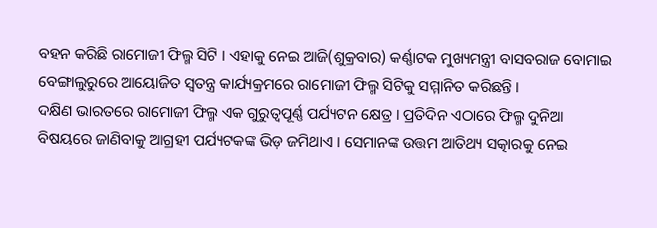ବହନ କରିଛି ରାମୋଜୀ ଫିଲ୍ମ ସିଟି । ଏହାକୁ ନେଇ ଆଜି(ଶୁକ୍ରବାର) କର୍ଣ୍ଣାଟକ ମୁଖ୍ୟମନ୍ତ୍ରୀ ବାସବରାଜ ବୋମାଇ ବେଙ୍ଗାଲୁରୁରେ ଆୟୋଜିତ ସ୍ବତନ୍ତ୍ର କାର୍ଯ୍ୟକ୍ରମରେ ରାମୋଜୀ ଫିଲ୍ମ ସିଟିକୁ ସମ୍ମାନିତ କରିଛନ୍ତି ।
ଦକ୍ଷିଣ ଭାରତରେ ରାମୋଜୀ ଫିଲ୍ମ ଏକ ଗୁରୁତ୍ବପୂର୍ଣ୍ଣ ପର୍ଯ୍ୟଟନ କ୍ଷେତ୍ର । ପ୍ରତିଦିନ ଏଠାରେ ଫିଲ୍ମ ଦୁନିଆ ବିଷୟରେ ଜାଣିବାକୁ ଆଗ୍ରହୀ ପର୍ଯ୍ୟଟକଙ୍କ ଭିଡ଼ ଜମିଥାଏ । ସେମାନଙ୍କ ଉତ୍ତମ ଆତିଥ୍ୟ ସତ୍କାରକୁ ନେଇ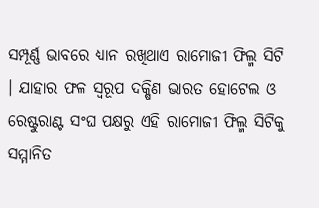ସମ୍ପୂର୍ଣ୍ଣ ଭାବରେ ଧ୍ୟାନ ରଖିଥାଏ ରାମୋଜୀ ଫିଲ୍ମ ସିଟି । ଯାହାର ଫଳ ସ୍ବରୂପ ଦକ୍ଷିଣ ଭାରତ ହୋଟେଲ ଓ ରେଷ୍ଟୁରାଣ୍ଟ ସଂଘ ପକ୍ଷରୁ ଏହି ରାମୋଜୀ ଫିଲ୍ମ ସିଟିକୁ ସମ୍ମାନିତ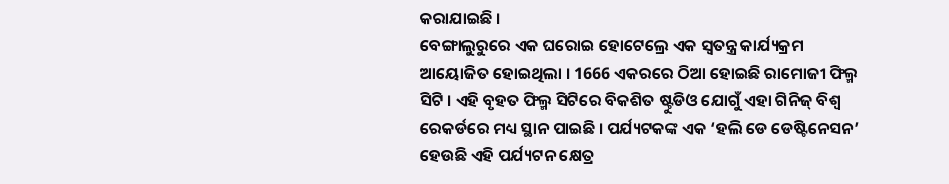କରାଯାଇଛି ।
ବେଙ୍ଗାଲୁରୁରେ ଏକ ଘରୋଇ ହୋଟେଲ୍ରେ ଏକ ସ୍ବତନ୍ତ୍ର କାର୍ଯ୍ୟକ୍ରମ ଆୟୋଜିତ ହୋଇଥିଲା । 1666 ଏକରରେ ଠିଆ ହୋଇଛି ରାମୋଜୀ ଫିଲ୍ମ ସିଟି । ଏହି ବୃହତ ଫିଲ୍ମ ସିଟିରେ ବିକଶିତ ଷ୍ଟୁଡିଓ ଯୋଗୁଁ ଏହା ଗିନିଜ୍ ବିଶ୍ବ ରେକର୍ଡରେ ମଧ୍ୟ ସ୍ଥାନ ପାଇଛି । ପର୍ଯ୍ୟଟକଙ୍କ ଏକ ‘ହଲି ଡେ ଡେଷ୍ଟିନେସନ’ ହେଉଛି ଏହି ପର୍ଯ୍ୟଟନ କ୍ଷେତ୍ର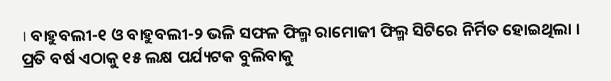। ବାହୁବଲୀ-୧ ଓ ବାହୁବଲୀ-୨ ଭଳି ସଫଳ ଫିଲ୍ମ ରାମୋଜୀ ଫିଲ୍ମ ସିଟିରେ ନିର୍ମିତ ହୋଇଥିଲା । ପ୍ରତି ବର୍ଷ ଏଠାକୁ ୧୫ ଲକ୍ଷ ପର୍ଯ୍ୟଟକ ବୁଲିବାକୁ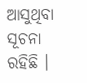ଆସୁଥିବା ସୂଚନା ରହିଛି ।